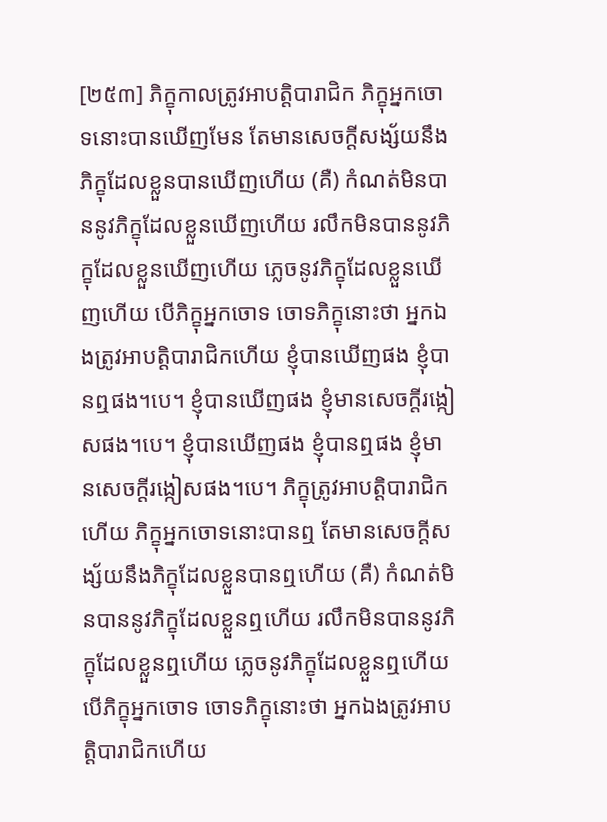[២៥៣] ភិក្ខុកាលត្រូវអាបត្តិបារាជិក ភិក្ខុអ្នកចោទនោះបានឃើញមែន តែមានសេចក្តីសង្ស័យនឹងភិក្ខុដែលខ្លួនបានឃើញហើយ (គឺ) កំណត់មិនបាននូវភិក្ខុដែលខ្លួនឃើញហើយ រលឹកមិនបាននូវភិក្ខុដែលខ្លួនឃើញហើយ ភ្លេចនូវភិក្ខុដែលខ្លួនឃើញហើយ បើភិក្ខុអ្នកចោទ ចោទភិក្ខុនោះថា អ្នកឯងត្រូវអាបត្តិបារាជិកហើយ ខ្ញុំបានឃើញផង ខ្ញុំបានឮផង។បេ។ ខ្ញុំបានឃើញផង ខ្ញុំមានសេចក្តីរង្កៀសផង។បេ។ ខ្ញុំបានឃើញផង ខ្ញុំបានឮផង ខ្ញុំមានសេចក្តីរង្កៀសផង។បេ។ ភិក្ខុត្រូវអាបត្តិបារាជិកហើយ ភិក្ខុអ្នកចោទនោះបានឮ តែមានសេចក្តីសង្ស័យនឹងភិក្ខុដែលខ្លួនបានឮហើយ (គឺ) កំណត់មិនបាននូវភិក្ខុដែលខ្លួនឮហើយ រលឹកមិនបាននូវភិក្ខុដែលខ្លួនឮហើយ ភ្លេចនូវភិក្ខុដែលខ្លួនឮហើយ បើភិក្ខុអ្នកចោទ ចោទភិក្ខុនោះថា អ្នកឯងត្រូវអាបត្តិបារាជិកហើយ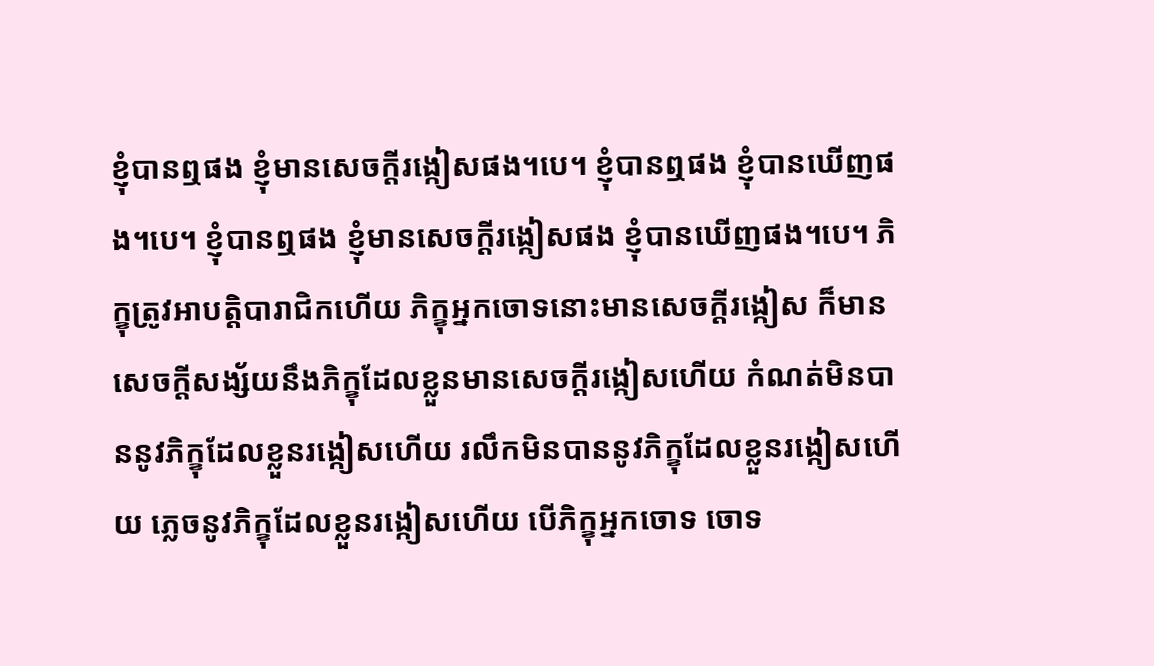ខ្ញុំបានឮផង ខ្ញុំមានសេចក្តីរង្កៀសផង។បេ។ ខ្ញុំបានឮផង ខ្ញុំបានឃើញផង។បេ។ ខ្ញុំបានឮផង ខ្ញុំមានសេចក្តីរង្កៀសផង ខ្ញុំបានឃើញផង។បេ។ ភិក្ខុត្រូវអាបត្តិបារាជិកហើយ ភិក្ខុអ្នកចោទនោះមានសេចក្តីរង្កៀស ក៏មានសេចក្តីសង្ស័យនឹងភិក្ខុដែលខ្លួនមានសេចក្តីរង្កៀសហើយ កំណត់មិនបាននូវភិក្ខុដែលខ្លួនរង្កៀសហើយ រលឹកមិនបាននូវភិក្ខុដែលខ្លួនរង្កៀសហើយ ភ្លេចនូវភិក្ខុដែលខ្លួនរង្កៀសហើយ បើភិក្ខុអ្នកចោទ ចោទ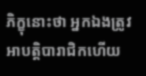ភិក្ខុនោះថា អ្នកឯងត្រូវអាបត្តិបារាជិកហើយ